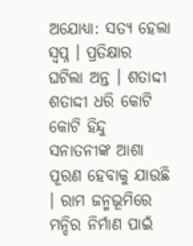ଅଯୋଧ୍ୟା: ସତ୍ୟ ହେଲା ସ୍ବପ୍ନ । ପ୍ରତିକ୍ଷାର ଘଟିଲା ଅନ୍ତ । ଶତାଦ୍ଦୀ ଶତାଦ୍ଦୀ ଧରି କୋଟି କୋଟି ହିନ୍ଦୁ ସନାତନୀଙ୍କ ଆଶା ପୂରଣ ହେବାକୁ ଯାଉଛି । ରାମ ଜନ୍ମଭୂମିରେ ମନ୍ଦିର ନିର୍ମାଣ ପାଇଁ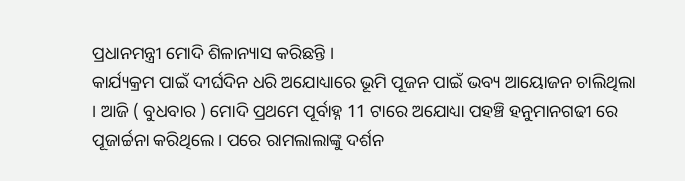ପ୍ରଧାନମନ୍ତ୍ରୀ ମୋଦି ଶିଳାନ୍ୟାସ କରିଛନ୍ତି ।
କାର୍ଯ୍ୟକ୍ରମ ପାଇଁ ଦୀର୍ଘଦିନ ଧରି ଅଯୋଧ୍ୟାରେ ଭୂମି ପୂଜନ ପାଇଁ ଭବ୍ୟ ଆୟୋଜନ ଚାଲିଥିଲା । ଆଜି ( ବୁଧବାର ) ମୋଦି ପ୍ରଥମେ ପୂର୍ବାହ୍ନ 11 ଟାରେ ଅଯୋଧ୍ୟା ପହଞ୍ଚି ହନୁମାନଗଢୀ ରେ ପୂଜାର୍ଚ୍ଚନା କରିଥିଲେ । ପରେ ରାମଲାଲାଙ୍କୁ ଦର୍ଶନ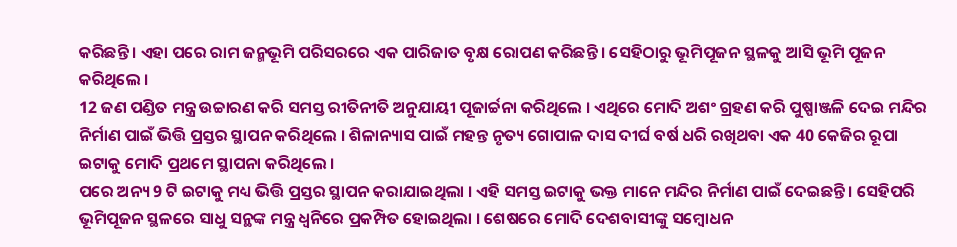କରିଛନ୍ତି । ଏହା ପରେ ରାମ ଜନ୍ମଭୂମି ପରିସରରେ ଏକ ପାରିଜାତ ବୃକ୍ଷ ରୋପଣ କରିଛନ୍ତି । ସେହିଠାରୁ ଭୂମିପୂଜନ ସ୍ଥଳକୁ ଆସି ଭୂମି ପୂଜନ କରିଥିଲେ ।
12 ଜଣ ପଣ୍ଡିତ ମନ୍ତ୍ର ଉଚ୍ଚାରଣ କରି ସମସ୍ତ ରୀତିନୀତି ଅନୁଯାୟୀ ପୂଜାର୍ଚ୍ଚନା କରିଥିଲେ । ଏଥିରେ ମୋଦି ଅଶଂ ଗ୍ରହଣ କରି ପୁଷ୍ପାଞ୍ଜଳି ଦେଇ ମନ୍ଦିର ନିର୍ମାଣ ପାଇଁ ଭିତ୍ତି ପ୍ରସ୍ତର ସ୍ଥାପନ କରିଥିଲେ । ଶିଳାନ୍ୟାସ ପାଇଁ ମହନ୍ତ ନୃତ୍ୟ ଗୋପାଳ ଦାସ ଦୀର୍ଘ ବର୍ଷ ଧରି ରଖିଥବା ଏକ 40 କେଜିର ରୂପା ଇଟାକୁ ମୋଦି ପ୍ରଥମେ ସ୍ଥାପନା କରିଥିଲେ ।
ପରେ ଅନ୍ୟ 9 ଟି ଇଟାକୁ ମଧ୍ୟ ଭିତ୍ତି ପ୍ରସ୍ତର ସ୍ଥାପନ କରାଯାଇଥିଲା । ଏହି ସମସ୍ତ ଇଟାକୁ ଭକ୍ତ ମାନେ ମନ୍ଦିର ନିର୍ମାଣ ପାଇଁ ଦେଇଛନ୍ତି । ସେହିପରି ଭୂମିପୂଜନ ସ୍ଥଳରେ ସାଧୁ ସନ୍ଥଙ୍କ ମନ୍ତ୍ର ଧ୍ବନିରେ ପ୍ରକମ୍ପିତ ହୋଇଥିଲା । ଶେଷରେ ମୋଦି ଦେଶବାସୀଙ୍କୁ ସମ୍ବୋଧନ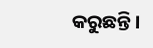କରୁଛନ୍ତି ।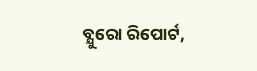ବ୍ଯୁରୋ ରିପୋର୍ଟ,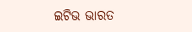ଇଟିଭ ଭାରତ